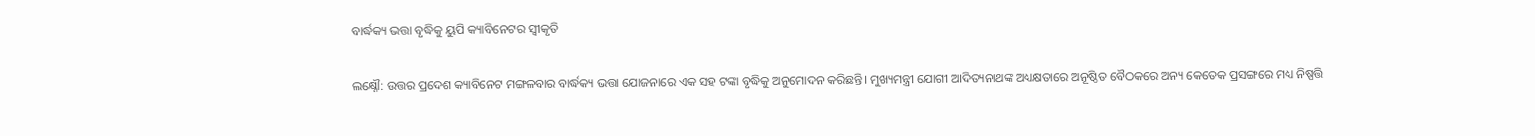ବାର୍ଦ୍ଧକ୍ୟ ଭତ୍ତା ବୃଦ୍ଧିକୁ ୟୁପି କ୍ୟାବିନେଟର ସ୍ୱୀକୃତି

ଲକ୍ଷ୍ନୌ: ଉତ୍ତର ପ୍ରଦେଶ କ୍ୟାବିନେଟ ମଙ୍ଗଳବାର ବାର୍ଦ୍ଧକ୍ୟ ଭତ୍ତା ଯୋଜନାରେ ଏକ ସହ ଟଙ୍କା ବୃଦ୍ଧିକୁ ଅନୁମୋଦନ କରିଛନ୍ତି। ମୁଖ୍ୟମନ୍ତ୍ରୀ ଯୋଗୀ ଆଦିତ୍ୟନାଥଙ୍କ ଅଧ୍ୟକ୍ଷତାରେ ଅନୂଷ୍ଠିତ ବୈଠକରେ ଅନ୍ୟ କେତେକ ପ୍ରସଙ୍ଗରେ ମଧ୍ୟ ନିଷ୍ପତ୍ତି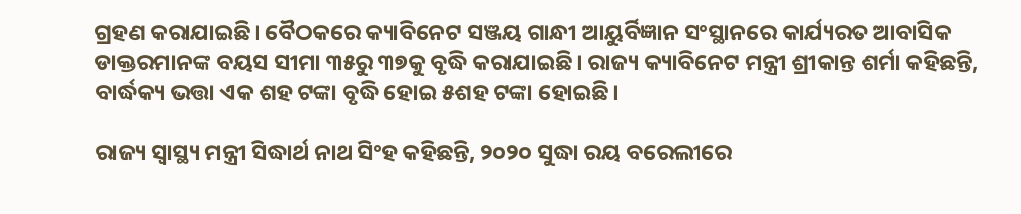ଗ୍ରହଣ କରାଯାଇଛି। ବୈଠକରେ କ୍ୟାବିନେଟ ସଞ୍ଜୟ ଗାନ୍ଧୀ ଆୟୁର୍ବିଜ୍ଞାନ ସଂସ୍ଥାନରେ କାର୍ଯ୍ୟରତ ଆବାସିକ ଡାକ୍ତରମାନଙ୍କ ବୟସ ସୀମା ୩୫ରୁ ୩୭କୁ ବୃଦ୍ଧି କରାଯାଇଛି। ରାଜ୍ୟ କ୍ୟାବିନେଟ ମନ୍ତ୍ରୀ ଶ୍ରୀକାନ୍ତ ଶର୍ମା କହିଛନ୍ତି, ବାର୍ଦ୍ଧକ୍ୟ ଭତ୍ତା ଏକ ଶହ ଟଙ୍କା ବୃଦ୍ଧି ହୋଇ ୫ଶହ ଟଙ୍କା ହୋଇଛି।

ରାଜ୍ୟ ସ୍ୱାସ୍ଥ୍ୟ ମନ୍ତ୍ରୀ ସିଦ୍ଧାର୍ଥ ନାଥ ସିଂହ କହିଛନ୍ତି, ୨୦୨୦ ସୁଦ୍ଧା ରୟ ବରେଲୀରେ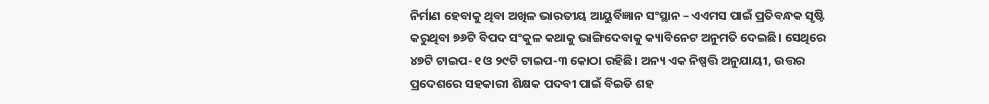ନିର୍ମାଣ ହେବାକୁ ଥିବା ଅଖିଳ ଭାରତୀୟ ଆୟୁର୍ବିଜ୍ଞାନ ସଂସ୍ଥାନ – ଏଏମସ ପାଇଁ ପ୍ରତିବନ୍ଧକ ସୃଷ୍ଟି କରୁଥିବା ୭୬ଟି ବିପଦ ସଂକୁଳ କଥାକୁ ଭାଙ୍ଗିଦେବାକୁ କ୍ୟାବିନେଟ ଅନୁମତି ଦେଇଛି। ସେଥିରେ ୪୭ଟି ଟାଇପ-୧ ଓ ୨୯ଟି ଟାଇପ-୩ କୋଠା ରହିଛି। ଅନ୍ୟ ଏକ ନିଷ୍ପତ୍ତି ଅନୁଯାୟୀ, ଉତ୍ତର ପ୍ରଦେଶରେ ସହକାରୀ ଶିକ୍ଷକ ପଦବୀ ପାଇଁ ବିଇଡି ଶହ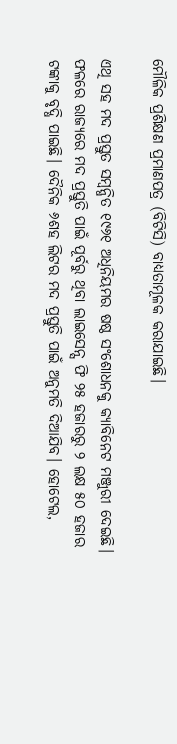ମୌଳିକ ପ୍ରଶିକ୍ଷଣ ପ୍ରମାଣପତ୍ର (ବିଟିସି) ବାଧ୍ୟତାମୂଳକ କରାଯାଇଛି।

ଏଥି ସହ ମଦ ପ୍ରସ୍ତୁତ ସମ୍ବନ୍ଧିତ ୧୯୬୧ ଅଧିନିୟମର ଷଷ୍ଠ ସଂଶୋଧନକୁ କ୍ୟାବିନେଟ ମଞ୍ଜୁରୀ ଦେଇଛି। ଫଳରେ ରାଜ୍ୟରେ ମଦ ପ୍ରସ୍ତୁତି ପାଇଁ ପୂର୍ବରୁ ଥିବା ଲାଇସେନ୍ସ ଫି ୨୫ ହଜାରରୁ ୨ ଲକ୍ଷ ୫୦ ହଜାର ଟଙ୍କାକୁ ବୃଦ୍ଧି ପାଇଛି। ଦୈନିକ ୬ଶହ ଲିଟର ମଦ ପ୍ରସ୍ତୁତି ପାଇଁ ଅନୁମତି ଦିଆଯିବ। ହୋଟେଲ,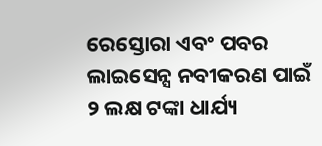ରେସ୍ତୋରା ଏବଂ ପବର ଲାଇସେନ୍ସ ନବୀକରଣ ପାଇଁ ୨ ଲକ୍ଷ ଟଙ୍କା ଧାର୍ଯ୍ୟ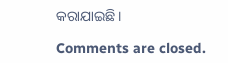କରାଯାଇଛି।

Comments are closed.